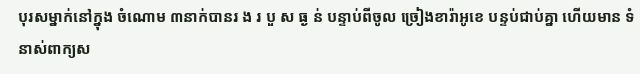បុរសម្នាក់នៅក្នុង ចំណោម ៣នាក់បានរ ង រ បួ ស ធ្ង ន់ បន្ទាប់ពីចូល ច្រៀងខារ៉ាអូខេ បន្ទប់ជាប់គ្នា ហើយមាន ទំនាស់ពាក្យស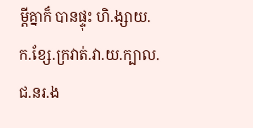ម្តីគ្នាក៏ បានផ្ទុះ ហិ.ង្សាយ.ក.ខ្សែ.ក្រវាត់.វា.យ.ក្បាល.ជ.នរ.ង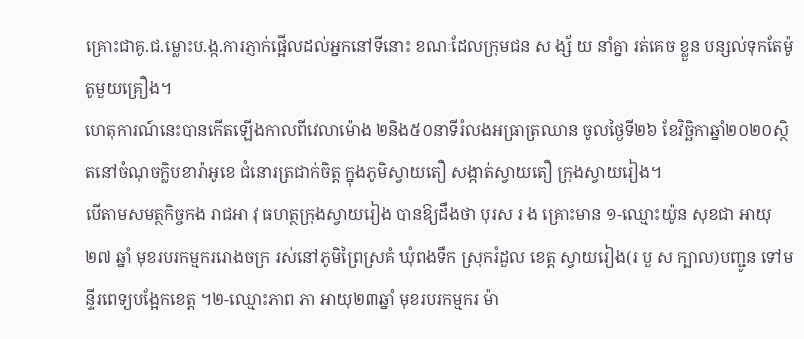គ្រោះជាគូ.ជ.ម្លោះប.ង្ក.ការភ្ញាក់ផ្អើលដល់អ្នកនៅទីនោះ ខណៈដែលក្រុមជន ស ង្ស័ យ នាំគ្នា រត់គេច ខ្លួន បន្សល់ទុកតែម៉ូតូមួយគ្រឿង។
ហេតុការណ៍នេះបានកើតឡើងកាលពីវេលាម៉ោង ២និង៥០នាទីរំលងអធ្រាត្រឈាន ចូលថ្ងៃទី២៦ ខែវិច្ឆិកាឆ្នាំ២០២០ស្ថិតនៅចំណុចក្លិបខារ៉ាអូខេ ជំនោរត្រជាក់ចិត្ត ក្នុងភូមិស្វាយតឿ សង្កាត់ស្វាយតឿ ក្រុងស្វាយរៀង។
បើតាមសមត្ថកិច្ចកង រាជអា វុ ធហត្ថក្រុងស្វាយរៀង បានឱ្យដឹងថា បុរស រ ង គ្រោះមាន ១-ឈ្មោះយ៉ូន សុខជា អាយុ២៧ ឆ្នាំ មុខរបរកម្មកររោងចក្រ រស់នៅភូមិព្រៃស្រគំ ឃុំពងទឹក ស្រុករំដួល ខេត្ត ស្វាយរៀង(រ បួ ស ក្បាល)បញ្ជូន ទៅមន្ទីរពេទ្យបង្អែកខេត្ត ។២-ឈ្មោះភាព ភា អាយុ២៣ឆ្នាំ មុខរបរកម្មករ ម៉ា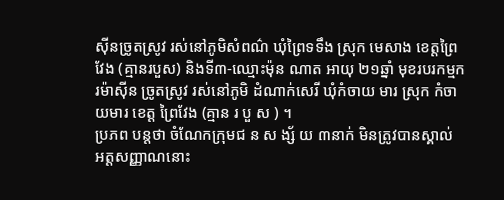ស៊ីនច្រូតស្រូវ រស់នៅភូមិសំពណ៌ ឃុំព្រៃទទឹង ស្រុក មេសាង ខេត្តព្រៃវែង (គ្មានរបួស) និងទី៣-ឈ្មោះម៉ុន ណាត អាយុ ២១ឆ្នាំ មុខរបរកម្មករម៉ាស៊ីន ច្រូតស្រូវ រស់នៅភូមិ ដំណាក់សេរី ឃុំកំចាយ មារ ស្រុក កំចាយមារ ខេត្ត ព្រៃវែង (គ្មាន រ បួ ស ) ។
ប្រភព បន្តថា ចំណែកក្រុមជ ន ស ង្ស័ យ ៣នាក់ មិនត្រូវបានស្គាល់ អត្តសញ្ញាណនោះ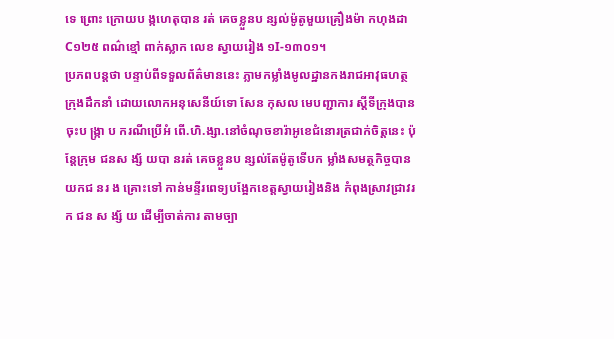ទេ ព្រោះ ក្រោយប ង្កហេតុបាន រត់ គេចខ្លួនប ន្សល់ម៉ូតូមួយគ្រឿងម៉ា កហុងដា C១២៥ ពណ៌ខ្មៅ ពាក់ស្លាក លេខ ស្វាយរៀង ១I-១៣០១។
ប្រភពបន្តថា បន្ទាប់ពីទទួលព័ត៌មាននេះ ភ្លាមកម្លាំងមូលដ្ឋានកងរាជអាវុធហត្ថក្រុងដឹកនាំ ដោយលោកអនុសេនីយ៍ទោ សែន កុសល មេបញ្ជាការ ស្តីទីក្រុងបានចុះប ង្ក្រា ប ករណីប្រើអំ ពើ.ហិ.ង្សា.នៅចំណុចខារ៉ាអូខេជំនោរត្រជាក់ចិត្តនេះ ប៉ុន្តែក្រុម ជនស ង្ស័ យបា នរត់ គេចខ្លួនប ន្សល់តែម៉ូតូទើបក ម្លាំងសមត្ថកិច្ចបានយកជ នរ ង គ្រោះទៅ កាន់មន្ទីរពេទ្យបង្អែកខេត្តស្វាយរៀងនិង កំពុងស្រាវជ្រាវរក ជន ស ង្ស័ យ ដើម្បីចាត់ការ តាមច្បា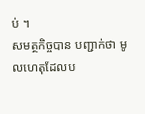ប់ ។
សមត្ថកិច្ចបាន បញ្ជាក់ថា មូលហេតុដែលប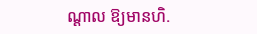ណ្ដាល ឱ្យមានហិ.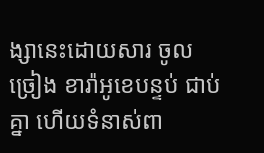ង្សានេះដោយសារ ចូលច្រៀង ខារ៉ាអូខេបន្ទប់ ជាប់គ្នា ហើយទំនាស់ពា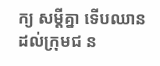ក្យ សម្តីគ្នា ទើបឈាន ដល់ក្រុមជ ន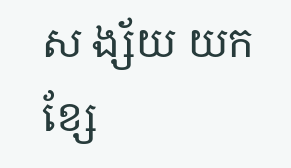ស ង្ស័យ យកខ្សែ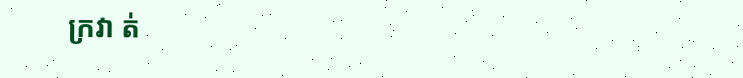ក្រវា ត់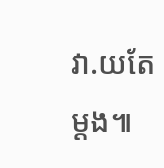វា.យតែម្ដង៕